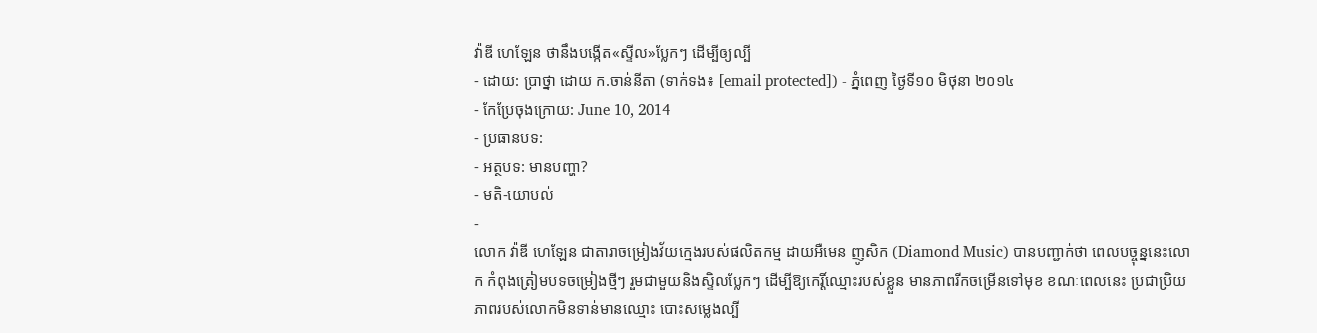វ៉ាឌី ហេឡែន ថានឹងបង្កើត«ស្ទីល»ប្លែកៗ ដើម្បីឲ្យល្បី
- ដោយ: ប្រាថ្នា ដោយ ក.ចាន់នីតា (ទាក់ទង៖ [email protected]) - ភ្នំពេញ ថ្ងៃទី១០ មិថុនា ២០១៤
- កែប្រែចុងក្រោយ: June 10, 2014
- ប្រធានបទ:
- អត្ថបទ: មានបញ្ហា?
- មតិ-យោបល់
-
លោក វ៉ាឌី ហេឡែន ជាតារាចម្រៀងវ័យក្មេងរបស់ផលិតកម្ម ដាយអឺមេន ញូសិក (Diamond Music) បានបញ្ជាក់ថា ពេលបច្ចុន្ននេះលោក កំពុងត្រៀមបទចម្រៀងថ្មីៗ រួមជាមួយនិងស្ទិលប្លែកៗ ដើម្បីឱ្យកេរ្តិ៍ឈ្មោះរបស់ខ្លួន មានភាពរីកចម្រើនទៅមុខ ខណៈពេលនេះ ប្រជាប្រិយភាពរបស់លោកមិនទាន់មានឈ្មោះ បោះសម្លេងល្បី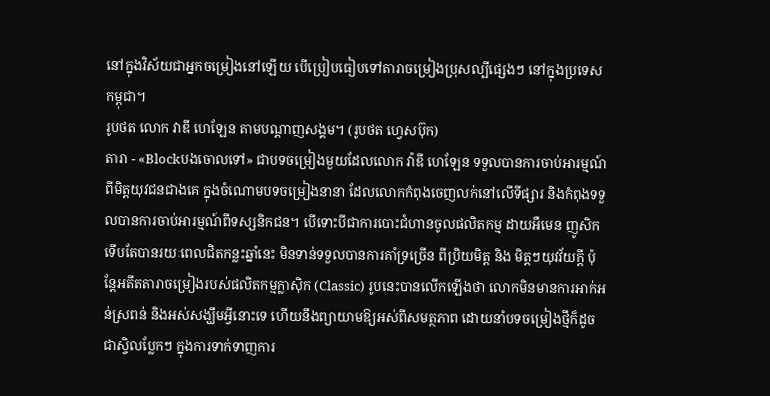នៅក្នុងវិស័យជាអ្នកចម្រៀងនៅឡើយ បើប្រៀបធៀបទៅតារាចម្រៀងប្រុសល្បីផ្សេងៗ នៅក្នុងប្រទេសកម្ពុជា។
រូបថត លោក វាឌី ហេឡែន តាមបណ្ដាញសង្គម។ (រូបថត ហ្វេសប៊ុក)
តារា - «Blockបងចោលទៅ» ជាបទចម្រៀងមួយដែលលោក វ៉ាឌី ហេឡែន ទទួលបានការចាប់អារម្មណ៍ពីមិត្តយុវជនជាងគេ ក្នុងចំណោមបទចម្រៀងនានា ដែលលោកកំពុងចេញលក់នៅលើទីផ្សារ និងកំពុងទទួលបានការចាប់អារម្មណ៍ពីទស្សនិកជន។ បើទោះបីជាការបោះជំហានចូលផលិតកម្ម ដាយអឺមេន ញូសិក ទើបតែបានរយៈពេលជិតកន្លះឆ្នាំនេះ មិនទាន់ទទួលបានការគាំទ្រច្រើន ពីប្រិយមិត្ត និង មិត្តៗយុវវ័យក្តី ប៉ុន្តែអតីតតារាចម្រៀងរបស់ផលិតកម្មក្លាស៊ិក (Classic) រូបនេះបានលើកឡើងថា លោកមិនមានការអាក់អន់ស្រពន់ និងអស់សង្ឃឹមអ្វីនោះទេ ហើយនឹងព្យាយាមឱ្យអស់ពីសមត្ថភាព ដោយនាំបទចម្រៀងថ្មីក៏ដូចជាស្ទិលប្លែកៗ ក្នុងការទាក់ទាញការ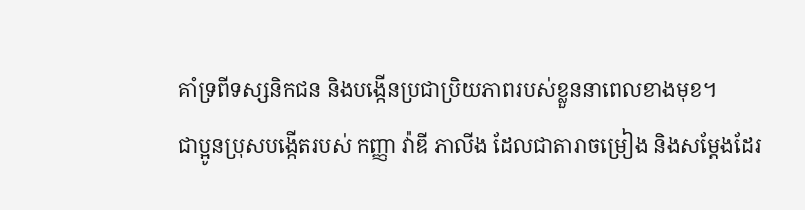គាំទ្រពីទស្សនិកជន និងបង្កើនប្រជាប្រិយភាពរបស់ខ្លួននាពេលខាងមុខ។
ជាប្អូនប្រុសបង្កើតរបស់ កញ្ញា វ៉ាឌី ភាលីង ដែលជាតារាចម្រៀង និងសម្ដែងដែរ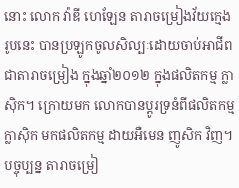នោះ លោក វ៉ាឌី ហេឡែន តារាចម្រៀងវ័យក្មេងរូបនេះ បានប្រឡូកចូលសិល្បៈដោយចាប់អាជីពជាតារាចម្រៀង ក្នុងឆ្នាំ២០១២ ក្នុងផលិតកម្ម ក្លាស៊ិក។ ក្រោយមក លោកបានប្តូរទ្រនំពីផលិតកម្ម ក្លាស៊ិក មកផលិតកម្ម ដាយអឺមេន ញូសិក វិញ។ បច្ចុប្បន្ន តារាចម្រៀ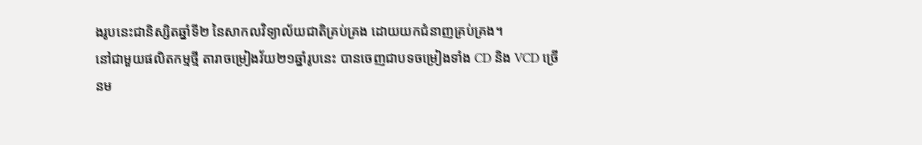ងរូបនេះជានិស្សិតឆ្នាំទី២ នៃសាកលវិទ្យាល័យជាតិគ្រប់គ្រង ដោយយកជំនាញគ្រប់គ្រង។
នៅជាមួយផលិតកម្មថ្មី តារាចម្រៀងវ័យ២១ឆ្នាំរូបនេះ បានចេញជាបទចម្រៀងទាំង CD និង VCD ច្រើនម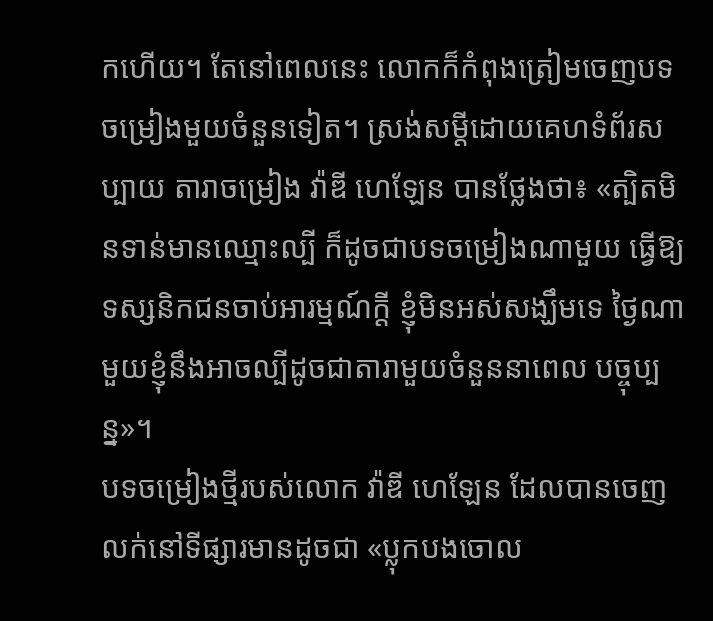កហើយ។ តែនៅពេលនេះ លោកក៏កំពុងត្រៀមចេញបទចម្រៀងមួយចំនួនទៀត។ ស្រង់សម្តីដោយគេហទំព័រសប្បាយ តារាចម្រៀង វ៉ាឌី ហេឡែន បានថ្លែងថា៖ «ត្បិតមិនទាន់មានឈ្មោះល្បី ក៏ដូចជាបទចម្រៀងណាមួយ ធ្វើឱ្យទស្សនិកជនចាប់អារម្មណ៍ក្ដី ខ្ញុំមិនអស់សង្ឃឹមទេ ថ្ងៃណាមួយខ្ញុំនឹងអាចល្បីដូចជាតារាមួយចំនួននាពេល បច្ចុប្បន្ន»។
បទចម្រៀងថ្មីរបស់លោក វ៉ាឌី ហេឡែន ដែលបានចេញលក់នៅទីផ្សារមានដូចជា «ប្លុកបងចោល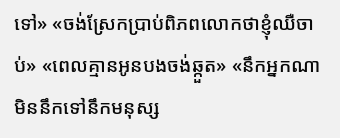ទៅ» «ចង់ស្រែកប្រាប់ពិភពលោកថាខ្ញុំឈឺចាប់» «ពេលគ្មានអូនបងចង់ឆ្កួត» «នឹកអ្នកណាមិននឹកទៅនឹកមនុស្ស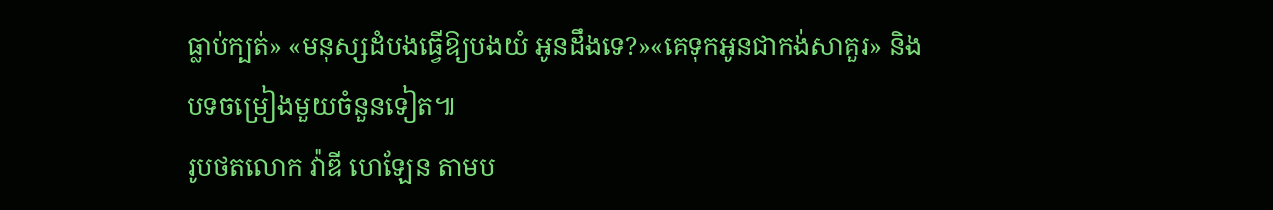ធ្លាប់ក្បត់» «មនុស្សដំបងធ្វើឱ្យបងយំ អូនដឹងទេ?»«គេទុកអូនជាកង់សាគួរ» និងបទចម្រៀងមួយចំនួនទៀត៕
រូបថតលោក វ៉ាឌី ហេឡែន តាមប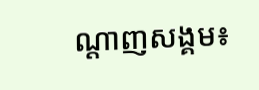ណ្ដាញសង្គម៖